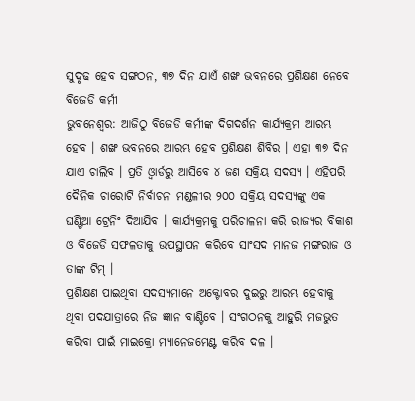ସୁଦୃଢ ହେବ ସଙ୍ଗଠନ, ୩୭ ଦିନ ଯାଏଁ ଶଙ୍ଖ ଭବନରେ ପ୍ରଶିକ୍ଷଣ ନେବେ ବିଜେଡି କର୍ମୀ
ଭୁବନେଶ୍ବର: ଆଜିଠୁ ବିଜେଡି କର୍ମୀଙ୍କ ଦିଗଦର୍ଶନ କାର୍ଯ୍ୟକ୍ରମ ଆରମ୍ଭ ହେବ । ଶଙ୍ଖ ଭବନରେ ଆରମ୍ଭ ହେବ ପ୍ରଶିକ୍ଷଣ ଶିବିର । ଏହା ୩୭ ଦିନ ଯାଏ ଚାଲିବ । ପ୍ରତି ଓ୍ବାର୍ଡରୁ ଆସିବେ ୪ ଜଣ ସକ୍ରିୟ ସଦସ୍ୟ । ଏହିପରି ଦୈନିକ ଚାରୋଟି ନିର୍ବାଚନ ମଣ୍ଡଳୀର ୨୦୦ ସକ୍ରିୟ ସଦସ୍ୟଙ୍କୁ ଏକ ଘଣ୍ଟିଆ ଟ୍ରେନିଂ ଦିଆଯିବ । କାର୍ଯ୍ୟକ୍ରମକୁ ପରିଚାଳନା କରି ରାଜ୍ୟର ବିକାଶ ଓ ବିଜେଡି ସଫଳତାକୁ ଉପସ୍ଥାପନ କରିବେ ସାଂସଦ ମାନଜ ମଙ୍ଗରାଜ ଓ ତାଙ୍କ ଟିମ୍ ।
ପ୍ରଶିକ୍ଷଣ ପାଇଥିବା ସଦସ୍ୟମାନେ ଅକ୍ଟୋବର ଦୁଇରୁ ଆରମ୍ଭ ହେବାକୁ ଥିବା ପଦଯାତ୍ରାରେ ନିଜ ଜ୍ଞାନ ବାଣ୍ଟିବେ । ସଂଗଠନକୁ ଆହୁରି ମଜଭୁତ କରିବା ପାଇଁ ମାଇକ୍ରୋ ମ୍ୟାନେଜମେଣ୍ଟ କରିବ ଦଳ ।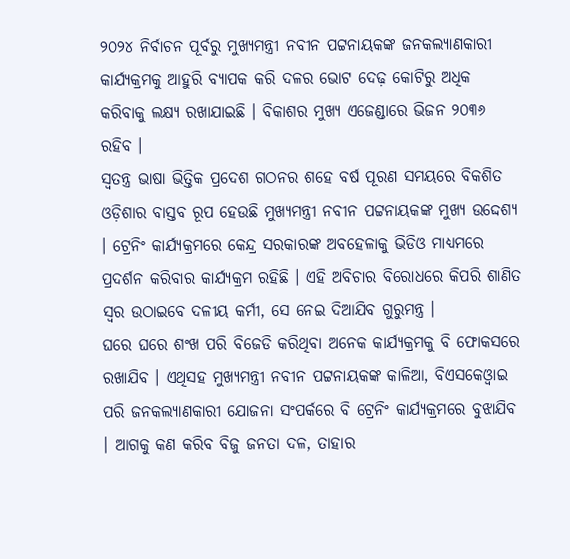୨୦୨୪ ନିର୍ବାଚନ ପୂର୍ବରୁ ମୁଖ୍ୟମନ୍ତ୍ରୀ ନବୀନ ପଟ୍ଟନାୟକଙ୍କ ଜନକଲ୍ୟାଣକାରୀ କାର୍ଯ୍ୟକ୍ରମକୁ ଆହୁରି ବ୍ୟାପକ କରି ଦଳର ଭୋଟ ଦେଢ଼ କୋଟିରୁ ଅଧିକ କରିବାକୁ ଲକ୍ଷ୍ୟ ରଖାଯାଇଛି । ବିକାଶର ମୁଖ୍ୟ ଏଜେଣ୍ଡାରେ ଭିଜନ ୨୦୩୬ ରହିବ ।
ସ୍ବତନ୍ତ୍ର ଭାଷା ଭିତ୍ତିକ ପ୍ରଦେଶ ଗଠନର ଶହେ ବର୍ଷ ପୂରଣ ସମୟରେ ବିକଶିତ ଓଡ଼ିଶାର ବାସ୍ତବ ରୂପ ହେଉଛି ମୁଖ୍ୟମନ୍ତ୍ରୀ ନବୀନ ପଟ୍ଟନାୟକଙ୍କ ମୁଖ୍ୟ ଉଦ୍ଦେଶ୍ୟ । ଟ୍ରେନିଂ କାର୍ଯ୍ୟକ୍ରମରେ କେନ୍ଦ୍ର ସରକାରଙ୍କ ଅବହେଳାକୁ ଭିଡିଓ ମାଧ୍ୟମରେ ପ୍ରଦର୍ଶନ କରିବାର କାର୍ଯ୍ୟକ୍ରମ ରହିଛି । ଏହି ଅବିଚାର ବିରୋଧରେ କିପରି ଶାଣିତ ସ୍ବର ଉଠାଇବେ ଦଳୀୟ କର୍ମୀ, ସେ ନେଇ ଦିଆଯିବ ଗୁରୁମନ୍ତ୍ର ।
ଘରେ ଘରେ ଶଂଖ ପରି ବିଜେଡି କରିଥିବା ଅନେକ କାର୍ଯ୍ୟକ୍ରମକୁ ବି ଫୋକସରେ ରଖାଯିବ । ଏଥିସହ ମୁଖ୍ୟମନ୍ତ୍ରୀ ନବୀନ ପଟ୍ଟନାୟକଙ୍କ କାଳିଆ, ବିଏସକେଓ୍ବାଇ ପରି ଜନକଲ୍ୟାଣକାରୀ ଯୋଜନା ସଂପର୍କରେ ବି ଟ୍ରେନିଂ କାର୍ଯ୍ୟକ୍ରମରେ ବୁଝାଯିବ । ଆଗକୁ କଣ କରିବ ବିଜୁ ଜନତା ଦଳ, ତାହାର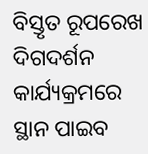ବିସ୍ତୃତ ରୂପରେଖ ଦିଗଦର୍ଶନ କାର୍ଯ୍ୟକ୍ରମରେ ସ୍ଥାନ ପାଇବ